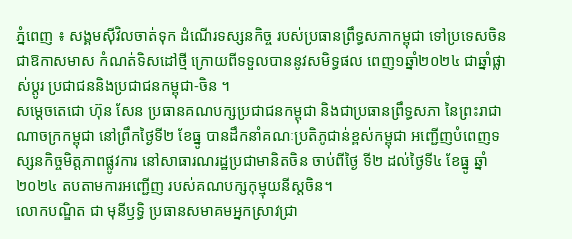ភ្នំពេញ ៖ សង្គមស៊ីវិលចាត់ទុក ដំណើរទស្សនកិច្ច របស់ប្រធានព្រឹទ្ធសភាកម្ពុជា ទៅប្រទេសចិន ជាឱកាសមាស កំណត់ទិសដៅថ្មី ក្រោយពីទទួលបាននូវសមិទ្ធផល ពេញ១ឆ្នាំ២០២៤ ជាឆ្នាំផ្លាស់ប្តូរ ប្រជាជននិងប្រជាជនកម្ពុជា-ចិន ។
សម្តេចតេជោ ហ៊ុន សែន ប្រធានគណបក្សប្រជាជនកម្ពុជា និងជាប្រធានព្រឹទ្ធសភា នៃព្រះរាជាណាចក្រកម្ពុជា នៅព្រឹកថ្ងៃទី២ ខែធ្នូ បានដឹកនាំគណៈប្រតិភូជាន់ខ្ពស់កម្ពុជា អញ្ជើញបំពេញទស្សនកិច្ចមិត្តភាពផ្លូវការ នៅសាធារណរដ្ឋប្រជាមានិតចិន ចាប់ពីថ្ងៃ ទី២ ដល់ថ្ងៃទី៤ ខែធ្នូ ឆ្នាំ២០២៤ តបតាមការអញ្ជើញ របស់គណបក្សកុម្មុយនីស្តចិន។
លោកបណ្ឌិត ជា មុនីឫទ្ធិ ប្រធានសមាគមអ្នកស្រាវជ្រា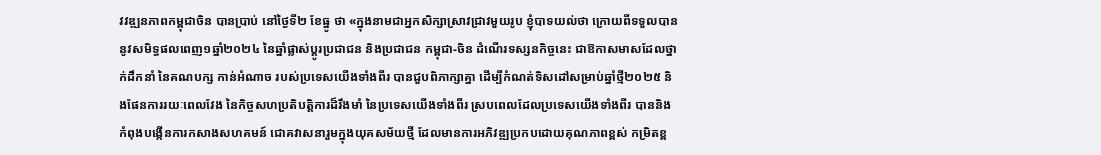វវឌ្ឍនភាពកម្ពុជាចិន បានប្រាប់ នៅថ្ងៃទី២ ខែធ្នូ ថា «ក្នុងនាមជាអ្នកសិក្សាស្រាវជ្រាវមួយរូប ខ្ញុំបាទយល់ថា ក្រោយពីទទួលបាន នូវសមិទ្ធផលពេញ១ឆ្នាំ២០២៤ នៃឆ្នាំផ្លាស់ប្តូរប្រជាជន និងប្រជាជន កម្ពុជា-ចិន ដំណើរទស្សនកិច្ចនេះ ជាឱកាសមាសដែលថ្នាក់ដឹកនាំ នៃគណបក្ស កាន់អំណាច របស់ប្រទេសយើងទាំងពីរ បានជួបពិភាក្សាគ្នា ដើម្បីកំណត់ទិសដៅសម្រាប់ឆ្នាំថ្មី២០២៥ និងផែនការរយៈពេលវែង នៃកិច្ចសហប្រតិបត្តិការដ៏រឹងមាំ នៃប្រទេសយើងទាំងពីរ ស្របពេលដែលប្រទេសយើងទាំងពីរ បាននិងកំពុងបង្កើនការកសាងសហគមន៍ ជោគវាសនារួមក្នុងយុគសម័យថ្មី ដែលមានការអភិវឌ្ឍប្រកបដោយគុណភាពខ្ពស់ កម្រិតខ្ព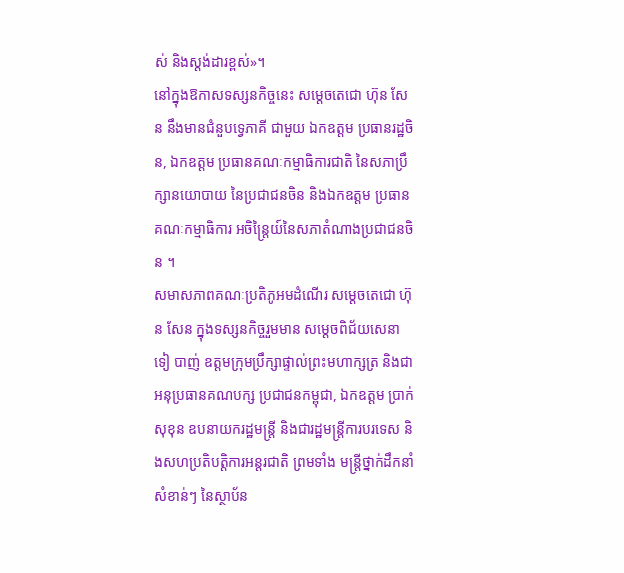ស់ និងស្តង់ដារខ្ពស់»។
នៅក្នុងឱកាសទស្សនកិច្ចនេះ សម្តេចតេជោ ហ៊ុន សែន នឹងមានជំនួបទ្វេភាគី ជាមួយ ឯកឧត្តម ប្រធានរដ្ឋចិន, ឯកឧត្តម ប្រធានគណៈកម្មាធិការជាតិ នៃសភាប្រឹក្សានយោបាយ នៃប្រជាជនចិន និងឯកឧត្តម ប្រធានគណៈកម្មាធិការ អចិន្ត្រៃយ៍នៃសភាតំណាងប្រជាជនចិន ។
សមាសភាពគណៈប្រតិភូអមដំណើរ សម្តេចតេជោ ហ៊ុន សែន ក្នុងទស្សនកិច្ចរួមមាន សម្តេចពិជ័យសេនា ទៀ បាញ់ ឧត្តមក្រុមប្រឹក្សាផ្ទាល់ព្រះមហាក្សត្រ និងជាអនុប្រធានគណបក្ស ប្រជាជនកម្ពុជា, ឯកឧត្តម ប្រាក់ សុខុន ឧបនាយករដ្ឋមន្ត្រី និងជារដ្ឋមន្ត្រីការបរទេស និងសហប្រតិបត្តិការអន្តរជាតិ ព្រមទាំង មន្ត្រីថ្នាក់ដឹកនាំសំខាន់ៗ នៃស្ថាប័ន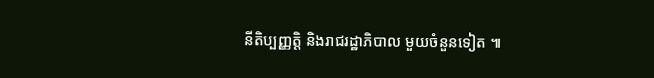នីតិប្បញ្ញត្តិ និងរាជរដ្ឋាភិបាល មួយចំនួនទៀត ៕